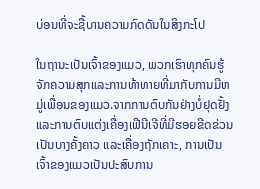ບ່ອນທີ່ຈະຊື້ບານຄວາມກົດດັນໃນສິງກະໂປ

ໃນຖານະເປັນເຈົ້າຂອງແມວ, ພວກເຮົາທຸກຄົນຮູ້ຈັກຄວາມສຸກແລະການທ້າທາຍທີ່ມາກັບການມີຫມູ່ເພື່ອນຂອງແມວ.ຈາກການຕົບກັນຢ່າງບໍ່ຢຸດຢັ້ງ ແລະການຕົບແຕ່ງເຄື່ອງເຟີນີເຈີທີ່ມີຮອຍຂີດຂ່ວນເປັນບາງຄັ້ງຄາວ ແລະເຄື່ອງຖັກເຄາະ, ການເປັນເຈົ້າຂອງແມວເປັນປະສົບການ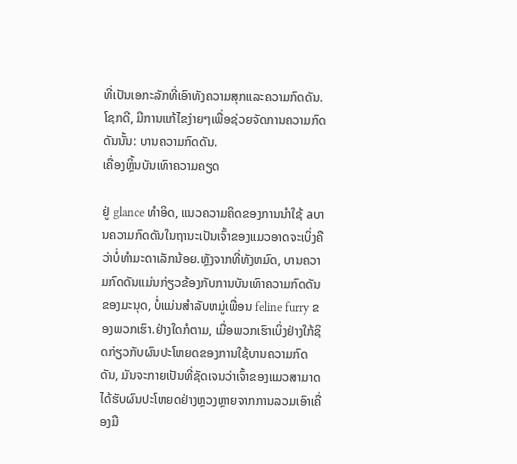ທີ່ເປັນເອກະລັກທີ່ເອົາທັງຄວາມສຸກແລະຄວາມກົດດັນ.ໂຊກດີ, ມີການແກ້ໄຂງ່າຍໆເພື່ອຊ່ວຍຈັດການຄວາມກົດດັນນັ້ນ: ບານຄວາມກົດດັນ.
ເຄື່ອງຫຼິ້ນບັນເທົາຄວາມຄຽດ

ຢູ່ glance ທໍາອິດ, ແນວຄວາມຄິດຂອງການນໍາໃຊ້ aບານຄວາມກົດດັນໃນຖານະເປັນເຈົ້າຂອງແມວອາດຈະເບິ່ງຄືວ່າບໍ່ທໍາມະດາເລັກນ້ອຍ.ຫຼັງຈາກທີ່ທັງຫມົດ, ບານຄວາມກົດດັນແມ່ນກ່ຽວຂ້ອງກັບການບັນເທົາຄວາມກົດດັນຂອງມະນຸດ, ບໍ່ແມ່ນສໍາລັບຫມູ່ເພື່ອນ feline furry ຂອງພວກເຮົາ.ຢ່າງໃດກໍຕາມ, ເມື່ອພວກເຮົາເບິ່ງຢ່າງໃກ້ຊິດກ່ຽວກັບຜົນປະໂຫຍດຂອງການໃຊ້ບານຄວາມກົດດັນ, ມັນຈະກາຍເປັນທີ່ຊັດເຈນວ່າເຈົ້າຂອງແມວສາມາດໄດ້ຮັບຜົນປະໂຫຍດຢ່າງຫຼວງຫຼາຍຈາກການລວມເອົາເຄື່ອງມື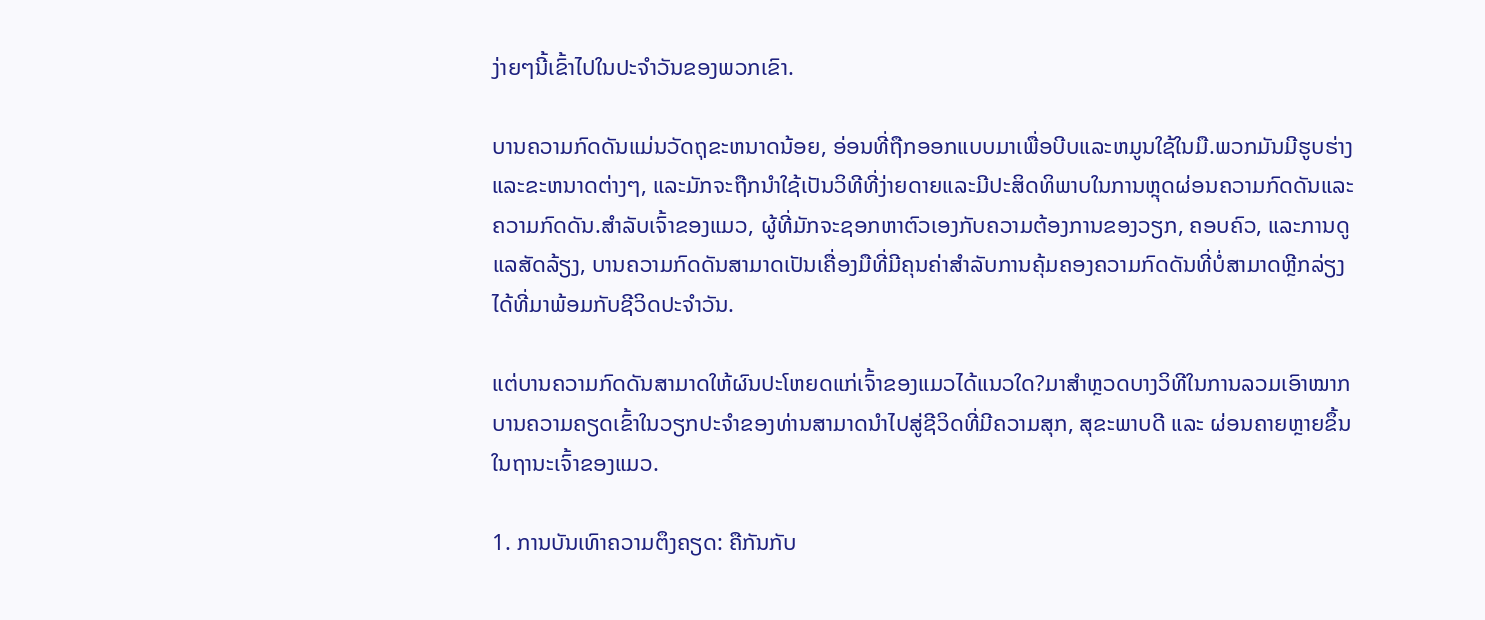ງ່າຍໆນີ້ເຂົ້າໄປໃນປະຈໍາວັນຂອງພວກເຂົາ.

ບານຄວາມກົດດັນແມ່ນວັດຖຸຂະຫນາດນ້ອຍ, ອ່ອນທີ່ຖືກອອກແບບມາເພື່ອບີບແລະຫມູນໃຊ້ໃນມື.ພວກມັນມີຮູບຮ່າງແລະຂະຫນາດຕ່າງໆ, ແລະມັກຈະຖືກນໍາໃຊ້ເປັນວິທີທີ່ງ່າຍດາຍແລະມີປະສິດທິພາບໃນການຫຼຸດຜ່ອນຄວາມກົດດັນແລະຄວາມກົດດັນ.ສໍາລັບເຈົ້າຂອງແມວ, ຜູ້ທີ່ມັກຈະຊອກຫາຕົວເອງກັບຄວາມຕ້ອງການຂອງວຽກ, ຄອບຄົວ, ແລະການດູແລສັດລ້ຽງ, ບານຄວາມກົດດັນສາມາດເປັນເຄື່ອງມືທີ່ມີຄຸນຄ່າສໍາລັບການຄຸ້ມຄອງຄວາມກົດດັນທີ່ບໍ່ສາມາດຫຼີກລ່ຽງໄດ້ທີ່ມາພ້ອມກັບຊີວິດປະຈໍາວັນ.

ແຕ່ບານຄວາມກົດດັນສາມາດໃຫ້ຜົນປະໂຫຍດແກ່ເຈົ້າຂອງແມວໄດ້ແນວໃດ?ມາສຳຫຼວດບາງວິທີໃນການລວມເອົາໝາກບານຄວາມຄຽດເຂົ້າໃນວຽກປະຈຳຂອງທ່ານສາມາດນຳໄປສູ່ຊີວິດທີ່ມີຄວາມສຸກ, ສຸຂະພາບດີ ແລະ ຜ່ອນຄາຍຫຼາຍຂຶ້ນໃນຖານະເຈົ້າຂອງແມວ.

1. ການບັນເທົາຄວາມຕຶງຄຽດ: ຄືກັນກັບ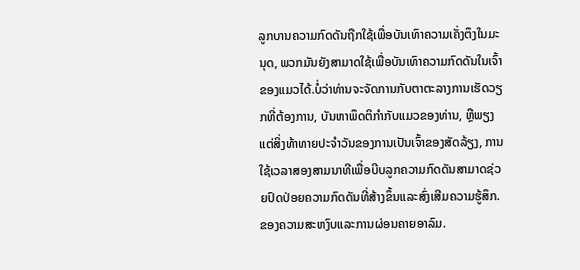ລູກບານຄວາມກົດດັນຖືກໃຊ້ເພື່ອບັນເທົາຄວາມເຄັ່ງຕຶງໃນມະນຸດ, ພວກມັນຍັງສາມາດໃຊ້ເພື່ອບັນເທົາຄວາມກົດດັນໃນເຈົ້າຂອງແມວໄດ້.ບໍ່ວ່າທ່ານຈະຈັດການກັບຕາຕະລາງການເຮັດວຽກທີ່ຕ້ອງການ, ບັນຫາພຶດຕິກໍາກັບແມວຂອງທ່ານ, ຫຼືພຽງແຕ່ສິ່ງທ້າທາຍປະຈໍາວັນຂອງການເປັນເຈົ້າຂອງສັດລ້ຽງ, ການໃຊ້ເວລາສອງສາມນາທີເພື່ອບີບລູກຄວາມກົດດັນສາມາດຊ່ວຍປົດປ່ອຍຄວາມກົດດັນທີ່ສ້າງຂຶ້ນແລະສົ່ງເສີມຄວາມຮູ້ສຶກ. ຂອງຄວາມສະຫງົບແລະການຜ່ອນຄາຍອາລົມ.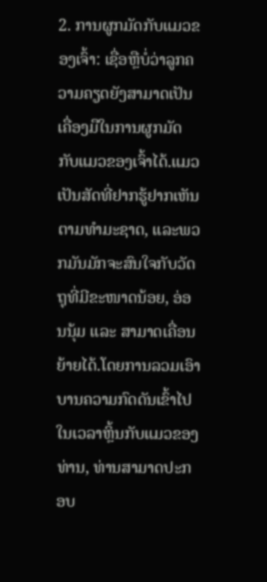2. ການຜູກມັດກັບແມວຂອງເຈົ້າ: ເຊື່ອຫຼືບໍ່ວ່າລູກຄວາມຄຽດຍັງສາມາດເປັນເຄື່ອງມືໃນການຜູກມັດກັບແມວຂອງເຈົ້າໄດ້.ແມວເປັນສັດທີ່ຢາກຮູ້ຢາກເຫັນຕາມທຳມະຊາດ, ແລະພວກມັນມັກຈະສົນໃຈກັບວັດຖຸທີ່ມີຂະໜາດນ້ອຍ, ອ່ອນນຸ້ມ ແລະ ສາມາດເຄື່ອນຍ້າຍໄດ້.ໂດຍການລວມເອົາບານຄວາມກົດດັນເຂົ້າໄປໃນເວລາຫຼິ້ນກັບແມວຂອງທ່ານ, ທ່ານສາມາດປະກອບ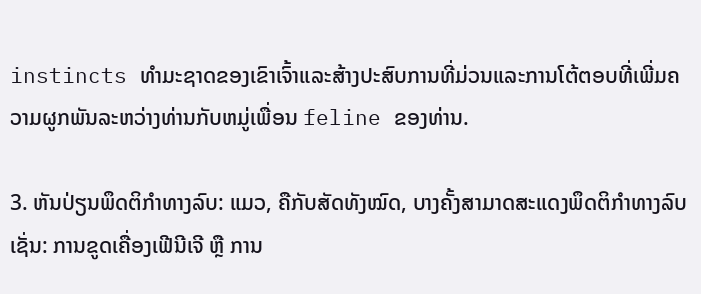instincts ທໍາມະຊາດຂອງເຂົາເຈົ້າແລະສ້າງປະສົບການທີ່ມ່ວນແລະການໂຕ້ຕອບທີ່ເພີ່ມຄວາມຜູກພັນລະຫວ່າງທ່ານກັບຫມູ່ເພື່ອນ feline ຂອງທ່ານ.

3. ຫັນປ່ຽນພຶດຕິກຳທາງລົບ: ແມວ, ຄືກັບສັດທັງໝົດ, ບາງຄັ້ງສາມາດສະແດງພຶດຕິກຳທາງລົບ ເຊັ່ນ: ການຂູດເຄື່ອງເຟີນີເຈີ ຫຼື ການ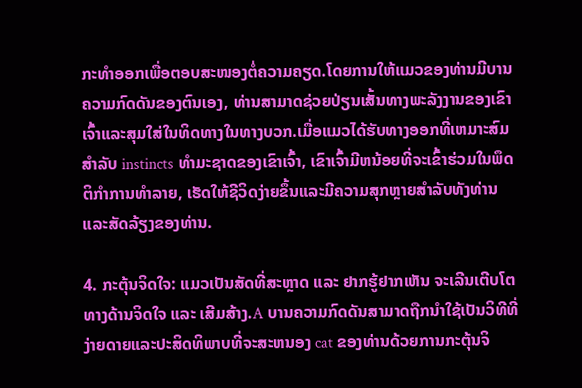ກະທຳອອກເພື່ອຕອບສະໜອງຕໍ່ຄວາມຄຽດ.ໂດຍການໃຫ້ແມວຂອງທ່ານມີບານຄວາມກົດດັນຂອງຕົນເອງ, ທ່ານສາມາດຊ່ວຍປ່ຽນເສັ້ນທາງພະລັງງານຂອງເຂົາເຈົ້າແລະສຸມໃສ່ໃນທິດທາງໃນທາງບວກ.ເມື່ອແມວໄດ້ຮັບທາງອອກທີ່ເຫມາະສົມສໍາລັບ instincts ທໍາມະຊາດຂອງເຂົາເຈົ້າ, ເຂົາເຈົ້າມີຫນ້ອຍທີ່ຈະເຂົ້າຮ່ວມໃນພຶດຕິກໍາການທໍາລາຍ, ເຮັດໃຫ້ຊີວິດງ່າຍຂຶ້ນແລະມີຄວາມສຸກຫຼາຍສໍາລັບທັງທ່ານແລະສັດລ້ຽງຂອງທ່ານ.

4. ກະຕຸ້ນຈິດໃຈ: ແມວເປັນສັດທີ່ສະຫຼາດ ແລະ ຢາກຮູ້ຢາກເຫັນ ຈະເລີນເຕີບໂຕທາງດ້ານຈິດໃຈ ແລະ ເສີມສ້າງ.A ບານຄວາມກົດດັນສາມາດຖືກນໍາໃຊ້ເປັນວິທີທີ່ງ່າຍດາຍແລະປະສິດທິພາບທີ່ຈະສະຫນອງ cat ຂອງທ່ານດ້ວຍການກະຕຸ້ນຈິ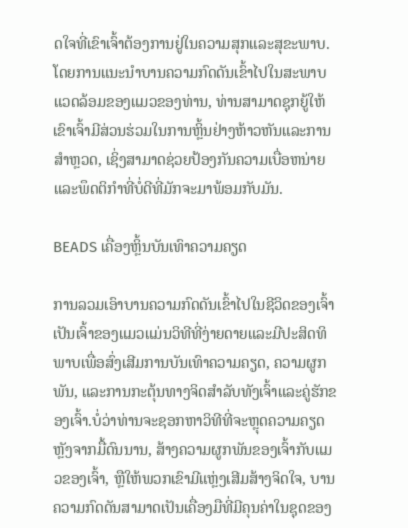ດໃຈທີ່ເຂົາເຈົ້າຕ້ອງການຢູ່ໃນຄວາມສຸກແລະສຸຂະພາບ.ໂດຍການແນະນໍາບານຄວາມກົດດັນເຂົ້າໄປໃນສະພາບແວດລ້ອມຂອງແມວຂອງທ່ານ, ທ່ານສາມາດຊຸກຍູ້ໃຫ້ເຂົາເຈົ້າມີສ່ວນຮ່ວມໃນການຫຼິ້ນຢ່າງຫ້າວຫັນແລະການສໍາຫຼວດ, ເຊິ່ງສາມາດຊ່ວຍປ້ອງກັນຄວາມເບື່ອຫນ່າຍແລະພຶດຕິກໍາທີ່ບໍ່ດີທີ່ມັກຈະມາພ້ອມກັບມັນ.

BEADS ເຄື່ອງຫຼິ້ນບັນເທົາຄວາມຄຽດ

ການລວມເອົາບານຄວາມກົດດັນເຂົ້າໄປໃນຊີວິດຂອງເຈົ້າເປັນເຈົ້າຂອງແມວແມ່ນວິທີທີ່ງ່າຍດາຍແລະມີປະສິດທິພາບເພື່ອສົ່ງເສີມການບັນເທົາຄວາມຄຽດ, ຄວາມຜູກພັນ, ແລະການກະຕຸ້ນທາງຈິດສໍາລັບທັງເຈົ້າແລະຄູ່ຮັກຂອງເຈົ້າ.ບໍ່ວ່າທ່ານຈະຊອກຫາວິທີທີ່ຈະຫຼຸດຄວາມຄຽດຫຼັງຈາກມື້ດົນນານ, ສ້າງຄວາມຜູກພັນຂອງເຈົ້າກັບແມວຂອງເຈົ້າ, ຫຼືໃຫ້ພວກເຂົາມີແຫຼ່ງເສີມສ້າງຈິດໃຈ, ບານຄວາມກົດດັນສາມາດເປັນເຄື່ອງມືທີ່ມີຄຸນຄ່າໃນຊຸດຂອງ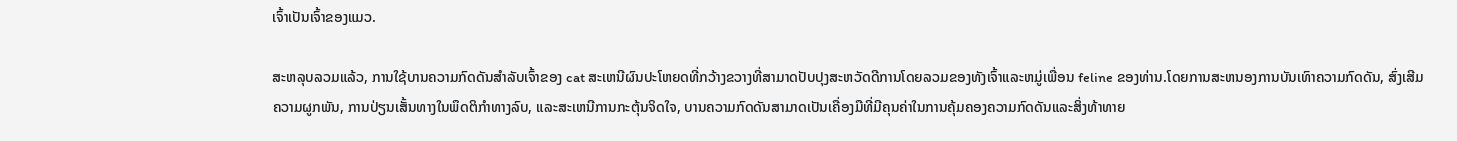ເຈົ້າເປັນເຈົ້າຂອງແມວ.

ສະຫລຸບລວມແລ້ວ, ການໃຊ້ບານຄວາມກົດດັນສໍາລັບເຈົ້າຂອງ cat ສະເຫນີຜົນປະໂຫຍດທີ່ກວ້າງຂວາງທີ່ສາມາດປັບປຸງສະຫວັດດີການໂດຍລວມຂອງທັງເຈົ້າແລະຫມູ່ເພື່ອນ feline ຂອງທ່ານ.ໂດຍການສະຫນອງການບັນເທົາຄວາມກົດດັນ, ສົ່ງເສີມຄວາມຜູກພັນ, ການປ່ຽນເສັ້ນທາງໃນພຶດຕິກໍາທາງລົບ, ແລະສະເຫນີການກະຕຸ້ນຈິດໃຈ, ບານຄວາມກົດດັນສາມາດເປັນເຄື່ອງມືທີ່ມີຄຸນຄ່າໃນການຄຸ້ມຄອງຄວາມກົດດັນແລະສິ່ງທ້າທາຍ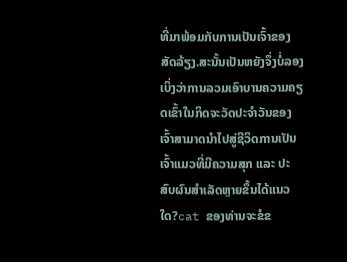ທີ່ມາພ້ອມກັບການເປັນເຈົ້າຂອງສັດລ້ຽງ.ສະນັ້ນເປັນຫຍັງຈຶ່ງບໍ່ລອງເບິ່ງວ່າການລວມເອົາບານຄວາມຄຽດເຂົ້າໃນກິດຈະວັດປະຈຳວັນຂອງເຈົ້າສາມາດນຳໄປສູ່ຊີວິດການເປັນເຈົ້າແມວທີ່ມີຄວາມສຸກ ແລະ ປະສົບຜົນສຳເລັດຫຼາຍຂຶ້ນໄດ້ແນວໃດ?cat ຂອງທ່ານຈະຂໍຂ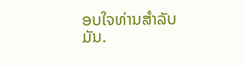ອບໃຈທ່ານສໍາລັບມັນ.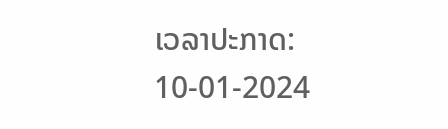ເວລາປະກາດ: 10-01-2024